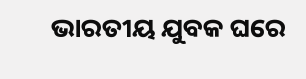ଭାରତୀୟ ଯୁବକ ଘରେ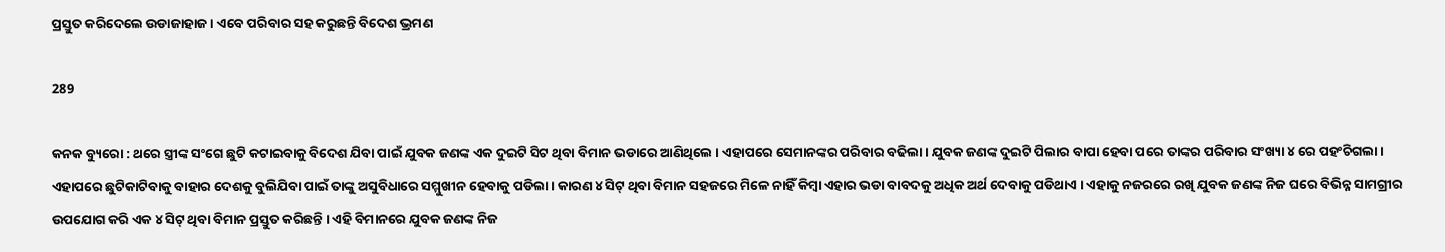ପ୍ରସ୍ତୁତ କରିଦେଲେ ଉଡାଜାହାଜ । ଏବେ ପରିବାର ସହ କରୁଛନ୍ତି ବିଦେଶ ଭ୍ରମଣ

289

କନକ ବ୍ୟୁରୋ : ଥରେ ସ୍ତ୍ରୀଙ୍କ ସଂଗେ ଛୁଟି କଟାଇବାକୁ ବିଦେଶ ଯିବା ପାଇଁ ଯୁବକ ଜଣଙ୍କ ଏକ ଦୁଇଟି ସିଟ ଥିବା ବିମାନ ଭଡାରେ ଆଣିଥିଲେ । ଏହାପରେ ସେମାନଙ୍କର ପରିବାର ବଢିଲା । ଯୁବକ ଜଣଙ୍କ ଦୁଇଟି ପିଲାର ବାପା ହେବା ପରେ ତାଙ୍କର ପରିବାର ସଂଖ୍ୟା ୪ ରେ ପହଂଚିଗଲା । ଏହାପରେ ଛୁଟିକାଟିବାକୁ ବାହାର ଦେଶକୁ ବୁଲିଯିବା ପାଇଁ ତାଙ୍କୁ ଅସୁବିଧାରେ ସମ୍ମୁଖୀନ ହେବାକୁ ପଡିଲା । କାରଣ ୪ ସିଟ୍ ଥିବା ବିମାନ ସହଜରେ ମିଳେ ନାହିଁ କିମ୍ବା ଏହାର ଭଡା ବାବଦକୁ ଅଧିକ ଅର୍ଥ ଦେବାକୁ ପଡିଥାଏ । ଏହାକୁ ନଜରରେ ରଖି ଯୁବକ ଜଣଙ୍କ ନିଜ ଘରେ ବିଭିନ୍ନ ସାମଗ୍ରୀର ଉପଯୋଗ କରି ଏକ ୪ ସିଟ୍ ଥିବା ବିମାନ ପ୍ରସ୍ତୁତ କରିଛନ୍ତି । ଏହି ବିମାନରେ ଯୁବକ ଜଣଙ୍କ ନିଜ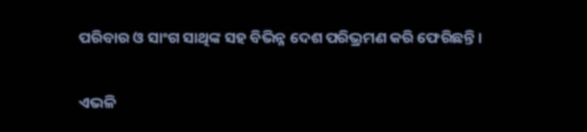ପରିବାର ଓ ସାଂଗ ସାଥିଙ୍କ ସହ ବିଭିନ୍ନ ଦେଶ ପରିଭ୍ରମଣ କରି ଫେରିଛନ୍ତି ।

ଏଭଳି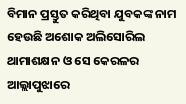ବିମାନ ପ୍ରସ୍ତୁତ କରିଥିବା ଯୁବକଙ୍କ ନାମ ହେଉଛି ଅଶୋକ ଅଲିସୋରିଲ ଥାମାଶକ୍ଷନ ଓ ସେ କେରଳର ଆଲ୍ଲାପୁଝାରେ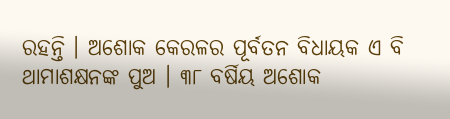ରହନ୍ତି । ଅଶୋକ କେରଳର ପୂର୍ବତନ ବିଧାୟକ ଏ ବି ଥାମାଶକ୍ଷନଙ୍କ ପୁଅ । ୩୮ ବର୍ଷିୟ ଅଶୋକ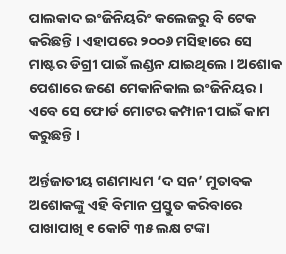ପାଲକାଦ ଇଂଜିନିୟରିଂ କଲେଜରୁ ବି ଟେକ କରିଛନ୍ତି । ଏହାପରେ ୨୦୦୬ ମସିହାରେ ସେ ମାଷ୍ଟର ଡିଗ୍ରୀ ପାଇଁ ଲଣ୍ଡନ ଯାଇଥିଲେ । ଅଶୋକ ପେଶାରେ ଜଣେ ମେକାନିକାଲ ଇଂଜିନିୟର । ଏବେ ସେ ଫୋର୍ଡ ମୋଟର କମ୍ପାନୀ ପାଇଁ କାମ କରୁଛନ୍ତି ।

ଅର୍ନ୍ତଜାତୀୟ ଗଣମାଧ୍ୟମ ‘ଦ ସନ’ ମୁତାବକ ଅଶୋକଙ୍କୁ ଏହି ବିମାନ ପ୍ରସ୍ତୁତ କରିବାରେ ପାଖାପାଖି ୧ କୋଟି ୩୫ ଲକ୍ଷ ଟଙ୍କା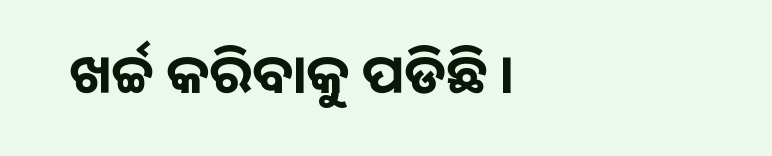ଖର୍ଚ୍ଚ କରିବାକୁ ପଡିଛି ।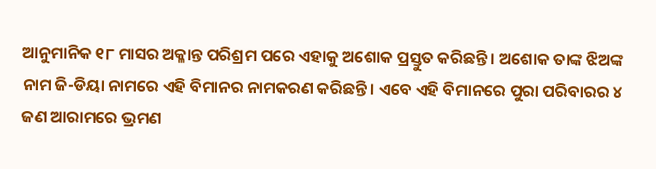ଆନୁମାନିକ ୧୮ ମାସର ଅକ୍ଳାନ୍ତ ପରିଶ୍ରମ ପରେ ଏହାକୁ ଅଶୋକ ପ୍ରସ୍ତୁତ କରିଛନ୍ତି । ଅଶୋକ ତାଙ୍କ ଝିଅଙ୍କ ନାମ ଜି-ଡିୟା ନାମରେ ଏହି ବିମାନର ନାମକରଣ କରିଛନ୍ତି । ଏବେ ଏହି ବିମାନରେ ପୁରା ପରିବାରର ୪ ଜଣ ଆରାମରେ ଭ୍ରମଣ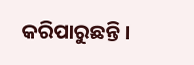କରିପାରୁଛନ୍ତି ।